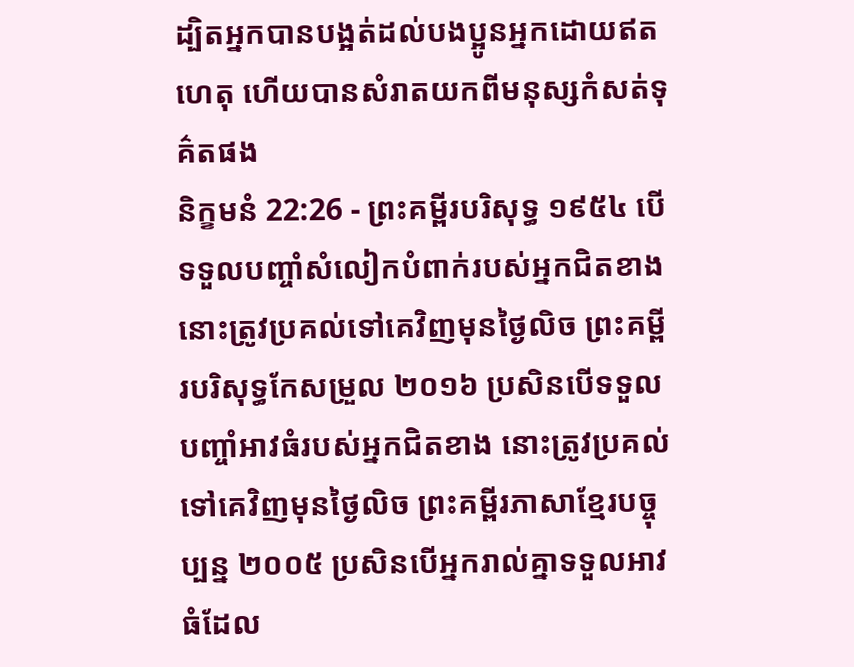ដ្បិតអ្នកបានបង្អត់ដល់បងប្អូនអ្នកដោយឥតហេតុ ហើយបានសំរាតយកពីមនុស្សកំសត់ទុគ៌តផង
និក្ខមនំ 22:26 - ព្រះគម្ពីរបរិសុទ្ធ ១៩៥៤ បើទទួលបញ្ចាំសំលៀកបំពាក់របស់អ្នកជិតខាង នោះត្រូវប្រគល់ទៅគេវិញមុនថ្ងៃលិច ព្រះគម្ពីរបរិសុទ្ធកែសម្រួល ២០១៦ ប្រសិនបើទទួលបញ្ចាំអាវធំរបស់អ្នកជិតខាង នោះត្រូវប្រគល់ទៅគេវិញមុនថ្ងៃលិច ព្រះគម្ពីរភាសាខ្មែរបច្ចុប្បន្ន ២០០៥ ប្រសិនបើអ្នករាល់គ្នាទទួលអាវធំដែល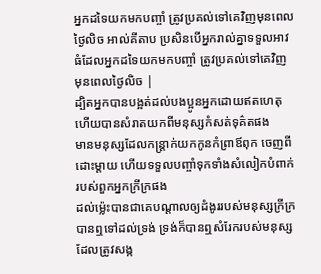អ្នកដទៃយកមកបញ្ចាំ ត្រូវប្រគល់ទៅគេវិញមុនពេលថ្ងៃលិច អាល់គីតាប ប្រសិនបើអ្នករាល់គ្នាទទួលអាវធំដែលអ្នកដទៃយកមកបញ្ចាំ ត្រូវប្រគល់ទៅគេវិញ មុនពេលថ្ងៃលិច |
ដ្បិតអ្នកបានបង្អត់ដល់បងប្អូនអ្នកដោយឥតហេតុ ហើយបានសំរាតយកពីមនុស្សកំសត់ទុគ៌តផង
មានមនុស្សដែលកន្ត្រាក់យកកូនកំព្រាឪពុក ចេញពីដោះម្តាយ ហើយទទួលបញ្ចាំទុកទាំងសំលៀកបំពាក់របស់ពួកអ្នកក្រីក្រផង
ដល់ម៉្លេះបានជាគេបណ្តាលឲ្យដំងូររបស់មនុស្សក្រីក្រ បានឮទៅដល់ទ្រង់ ទ្រង់ក៏បានឮសំរែករបស់មនុស្សដែលត្រូវសង្ក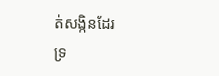ត់សង្កិនដែរ
ទ្រ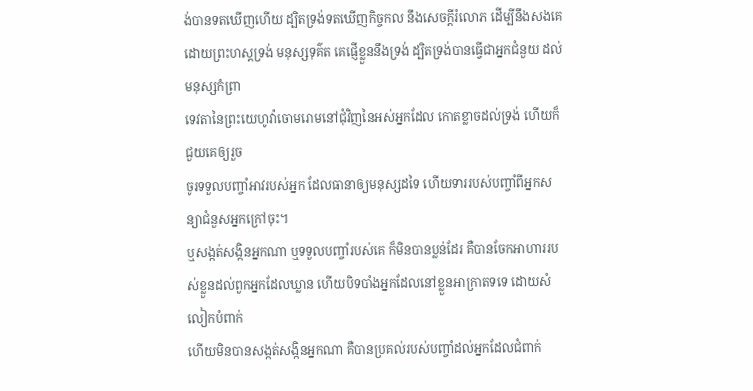ង់បានទតឃើញហើយ ដ្បិតទ្រង់ទតឃើញកិច្ចកល នឹងសេចក្ដីរំលោភ ដើម្បីនឹងសងគេដោយព្រះហស្តទ្រង់ មនុស្សទុគ៌ត គេផ្ញើខ្លួននឹងទ្រង់ ដ្បិតទ្រង់បានធ្វើជាអ្នកជំនួយ ដល់មនុស្សកំព្រា
ទេវតានៃព្រះយេហូវ៉ាចោមរោមនៅជុំវិញនៃអស់អ្នកដែល កោតខ្លាចដល់ទ្រង់ ហើយក៏ជួយគេឲ្យរួច
ចូរទទួលបញ្ចាំអាវរបស់អ្នក ដែលធានាឲ្យមនុស្សដទៃ ហើយទាររបស់បញ្ចាំពីអ្នកសន្យាជំនួសអ្នកក្រៅចុះ។
ឬសង្កត់សង្កិនអ្នកណា ឬទទួលបញ្ចាំរបស់គេ ក៏មិនបានប្លន់ដែរ គឺបានចែកអាហាររបស់ខ្លួនដល់ពួកអ្នកដែលឃ្លាន ហើយបិទបាំងអ្នកដែលនៅខ្លួនអាក្រាតទទេ ដោយសំលៀកបំពាក់
ហើយមិនបានសង្កត់សង្កិនអ្នកណា គឺបានប្រគល់របស់បញ្ចាំដល់អ្នកដែលជំពាក់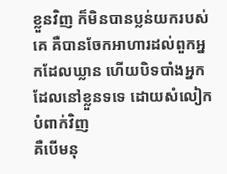ខ្លួនវិញ ក៏មិនបានប្លន់យករបស់គេ គឺបានចែកអាហារដល់ពួកអ្នកដែលឃ្លាន ហើយបិទបាំងអ្នកដែលនៅខ្លួនទទេ ដោយសំលៀកបំពាក់វិញ
គឺបើមនុ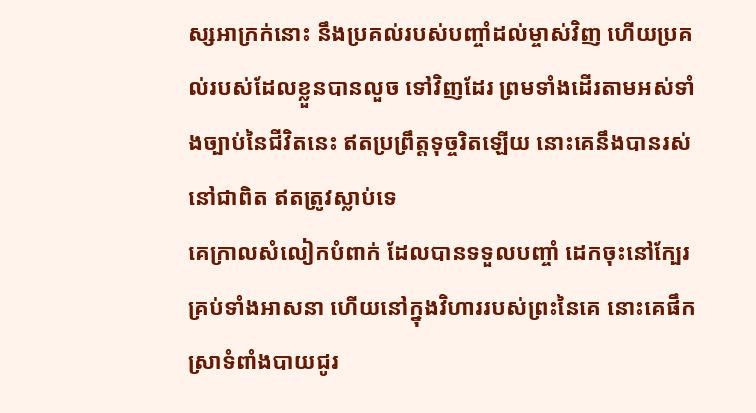ស្សអាក្រក់នោះ នឹងប្រគល់របស់បញ្ចាំដល់ម្ចាស់វិញ ហើយប្រគល់របស់ដែលខ្លួនបានលួច ទៅវិញដែរ ព្រមទាំងដើរតាមអស់ទាំងច្បាប់នៃជីវិតនេះ ឥតប្រព្រឹត្តទុច្ចរិតឡើយ នោះគេនឹងបានរស់នៅជាពិត ឥតត្រូវស្លាប់ទេ
គេក្រាលសំលៀកបំពាក់ ដែលបានទទួលបញ្ចាំ ដេកចុះនៅក្បែរគ្រប់ទាំងអាសនា ហើយនៅក្នុងវិហាររបស់ព្រះនៃគេ នោះគេផឹកស្រាទំពាំងបាយជូរ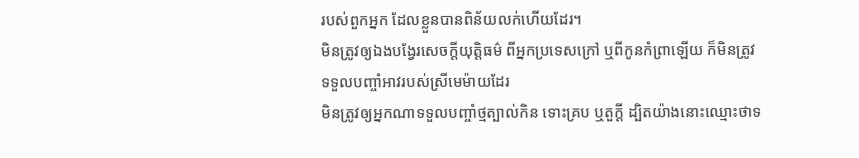របស់ពួកអ្នក ដែលខ្លួនបានពិន័យលក់ហើយដែរ។
មិនត្រូវឲ្យឯងបង្វែរសេចក្ដីយុត្តិធម៌ ពីអ្នកប្រទេសក្រៅ ឬពីកូនកំព្រាឡើយ ក៏មិនត្រូវទទួលបញ្ចាំអាវរបស់ស្រីមេម៉ាយដែរ
មិនត្រូវឲ្យអ្នកណាទទួលបញ្ចាំថ្មត្បាល់កិន ទោះគ្រប ឬតួក្តី ដ្បិតយ៉ាងនោះឈ្មោះថាទ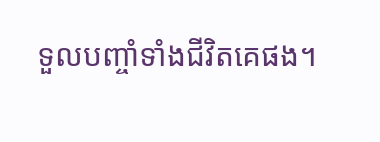ទួលបញ្ចាំទាំងជីវិតគេផង។